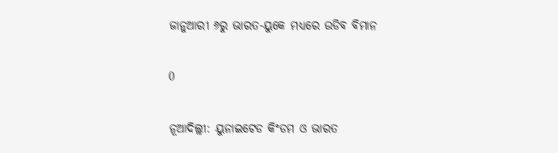ଜାନୁଆରୀ ୬ରୁ ଭାରତ-ୟୁକେ ମଧ୍ୟରେ ଉଡିବ ବିମାନ

0

ନୂଆଦିଲ୍ଲୀ: ୟୁନାଇଟେଡ କିଂଡମ ଓ ଭାରତ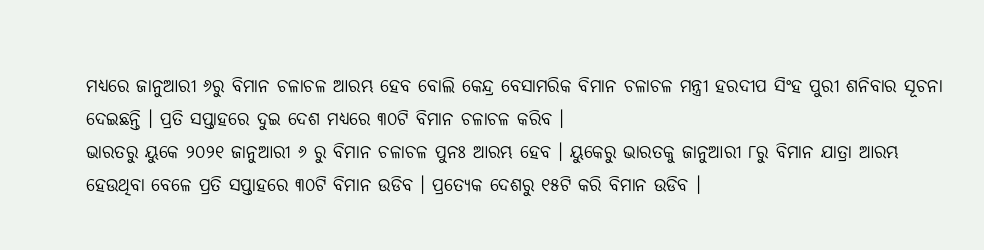ମଧ୍ୟରେ ଜାନୁଆରୀ ୬ରୁ ବିମାନ ଚଳାଚଳ ଆରମ୍ଭ ହେବ ବୋଲି କେନ୍ଦ୍ର ବେସାମରିକ ବିମାନ ଚଳାଚଳ ମନ୍ତ୍ରୀ ହରଦୀପ ସିଂହ ପୁରୀ ଶନିବାର ସୂଚନା ଦେଇଛନ୍ତି । ପ୍ରତି ସପ୍ତାହରେ ଦୁଇ ଦେଶ ମଧ୍ୟରେ ୩୦ଟି ବିମାନ ଚଳାଚଳ କରିବ ।
ଭାରତରୁ ୟୁକେ ୨୦୨୧ ଜାନୁଆରୀ ୬ ରୁ ବିମାନ ଚଳାଚଳ ପୁନଃ ଆରମ୍ଭ ହେବ । ୟୁକେରୁ ଭାରତକୁ ଜାନୁଆରୀ ୮ରୁ ବିମାନ ଯାତ୍ରା ଆରମ୍ଭ ହେଉଥିବା ବେଳେ ପ୍ରତି ସପ୍ତାହରେ ୩୦ଟି ବିମାନ ଉଡିବ । ପ୍ରତ୍ୟେକ ଦେଶରୁ ୧୫ଟି କରି ବିମାନ ଉଡିବ ।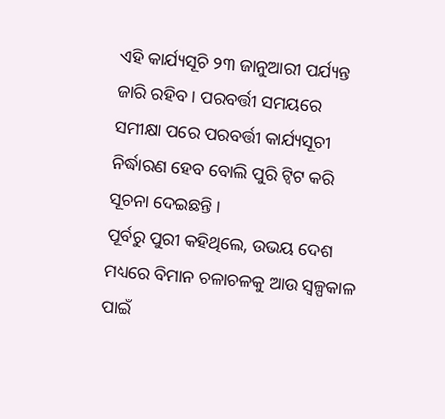ଏହି କାର୍ଯ୍ୟସୂଚି ୨୩ ଜାନୁଆରୀ ପର୍ଯ୍ୟନ୍ତ ଜାରି ରହିବ । ପରବର୍ତ୍ତୀ ସମୟରେ ସମୀକ୍ଷା ପରେ ପରବର୍ତ୍ତୀ କାର୍ଯ୍ୟସୂଚୀ ନିର୍ଦ୍ଧାରଣ ହେବ ବୋଲି ପୁରି ଟ୍ୱିଟ କରି ସୂଚନା ଦେଇଛନ୍ତି ।
ପୂର୍ବରୁ ପୁରୀ କହିଥିଲେ, ଉଭୟ ଦେଶ ମଧ୍ୟରେ ବିମାନ ଚଳାଚଳକୁ ଆଉ ସ୍ୱଳ୍ପକାଳ ପାଇଁ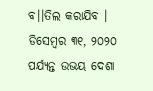ବ।।ତିଲ କରାଯିବ । ଡିସେମ୍ବର ୩୧, ୨୦୨୦ ପର୍ଯ୍ୟନ୍ତ ଉଭୟ ଦେଶା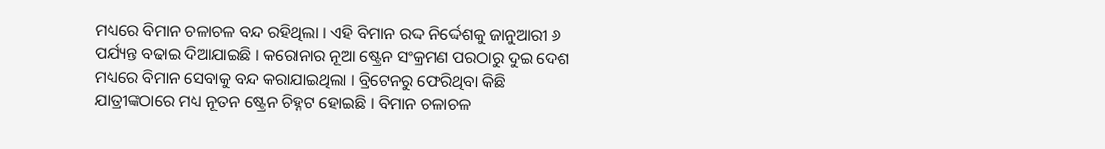ମଧ୍ୟରେ ବିମାନ ଚଳାଚଳ ବନ୍ଦ ରହିଥିଲା । ଏହି ବିମାନ ରଦ୍ଦ ନିର୍ଦ୍ଦେଶକୁ ଜାନୁଆରୀ ୬ ପର୍ଯ୍ୟନ୍ତ ବଢାଇ ଦିଆଯାଇଛି । କରୋନାର ନୂଆ ଷ୍ଟ୍ରେନ ସଂକ୍ରମଣ ପରଠାରୁ ଦୁଇ ଦେଶ ମଧ୍ୟରେ ବିମାନ ସେବାକୁ ବନ୍ଦ କରାଯାଇଥିଲା । ବ୍ରିଟେନରୁ ଫେରିଥିବା କିଛି ଯାତ୍ରୀଙ୍କଠାରେ ମଧ୍ୟ ନୂତନ ଷ୍ଟ୍ରେନ ଚିହ୍ନଟ ହୋଇଛି । ବିମାନ ଚଳାଚଳ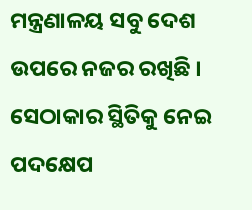ମନ୍ତ୍ରଣାଳୟ ସବୁ ଦେଶ ଉପରେ ନଜର ରଖିଛି । ସେଠାକାର ସ୍ଥିତିକୁ ନେଇ ପଦକ୍ଷେପ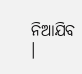ନିଆଯିବ ।